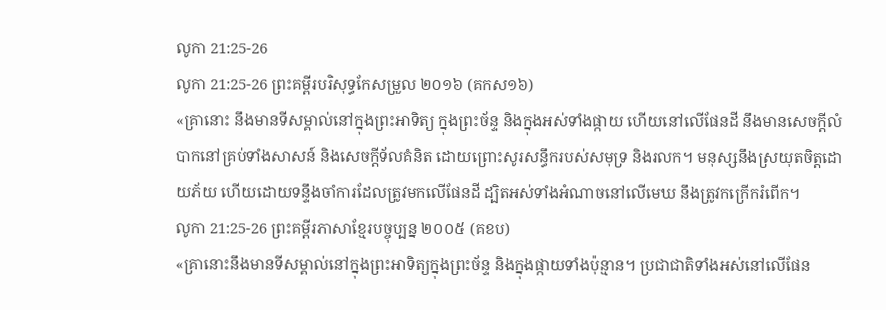លូកា 21:25-26
លូកា 21:25-26 ព្រះគម្ពីរបរិសុទ្ធកែសម្រួល ២០១៦ (គកស១៦)
«គ្រានោះ នឹងមានទីសម្គាល់នៅក្នុងព្រះអាទិត្យ ក្នុងព្រះច័ន្ទ និងក្នុងអស់ទាំងផ្កាយ ហើយនៅលើផែនដី នឹងមានសេចក្តីលំបាកនៅគ្រប់ទាំងសាសន៍ និងសេចក្តីទ័លគំនិត ដោយព្រោះសូរសន្ធឹករបស់សមុទ្រ និងរលក។ មនុស្សនឹងស្រយុតចិត្តដោយភ័យ ហើយដោយទន្ទឹងចាំការដែលត្រូវមកលើផែនដី ដ្បិតអស់ទាំងអំណាចនៅលើមេឃ នឹងត្រូវកក្រើករំពើក។
លូកា 21:25-26 ព្រះគម្ពីរភាសាខ្មែរបច្ចុប្បន្ន ២០០៥ (គខប)
«គ្រានោះនឹងមានទីសម្គាល់នៅក្នុងព្រះអាទិត្យក្នុងព្រះច័ន្ទ និងក្នុងផ្កាយទាំងប៉ុន្មាន។ ប្រជាជាតិទាំងអស់នៅលើផែន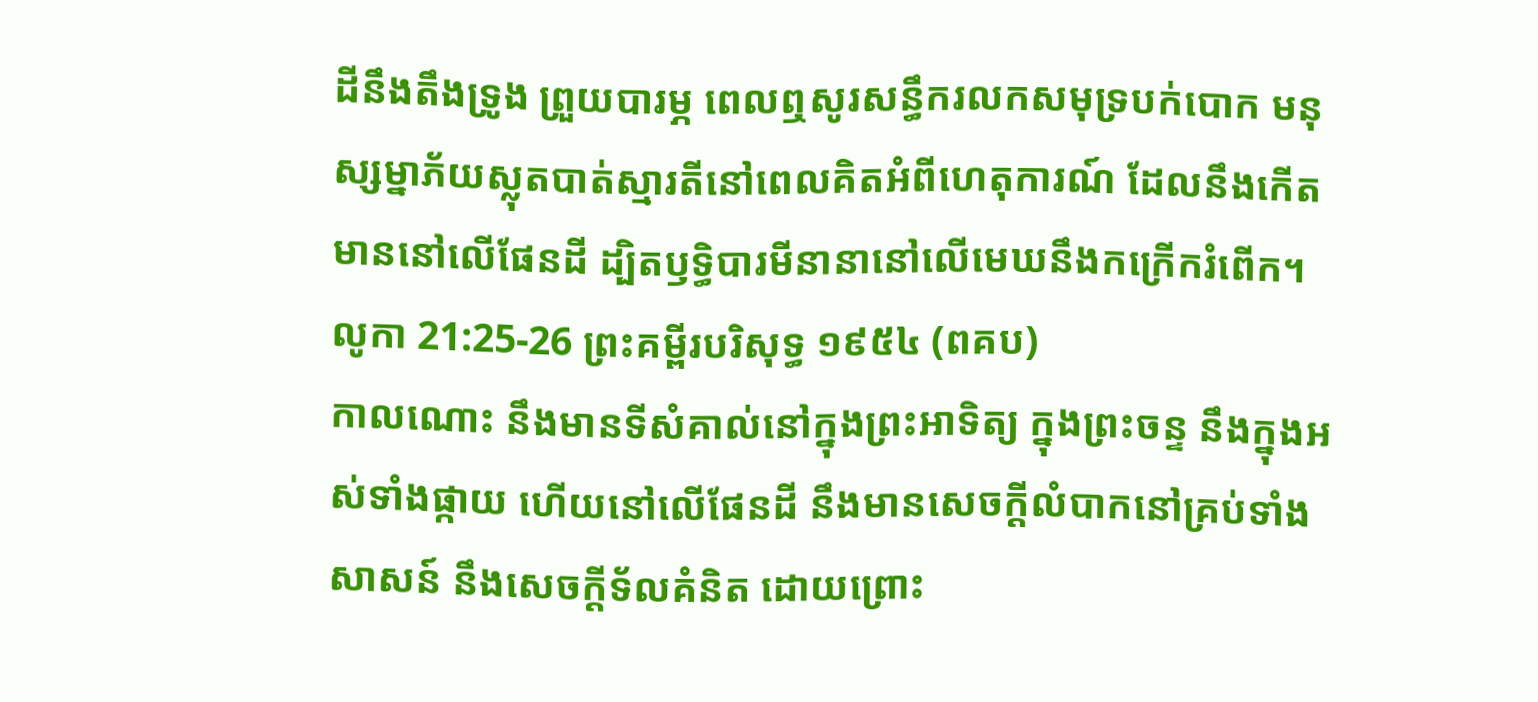ដីនឹងតឹងទ្រូង ព្រួយបារម្ភ ពេលឮសូរសន្ធឹករលកសមុទ្របក់បោក មនុស្សម្នាភ័យស្លុតបាត់ស្មារតីនៅពេលគិតអំពីហេតុការណ៍ ដែលនឹងកើតមាននៅលើផែនដី ដ្បិតឫទ្ធិបារមីនានានៅលើមេឃនឹងកក្រើករំពើក។
លូកា 21:25-26 ព្រះគម្ពីរបរិសុទ្ធ ១៩៥៤ (ពគប)
កាលណោះ នឹងមានទីសំគាល់នៅក្នុងព្រះអាទិត្យ ក្នុងព្រះចន្ទ នឹងក្នុងអស់ទាំងផ្កាយ ហើយនៅលើផែនដី នឹងមានសេចក្ដីលំបាកនៅគ្រប់ទាំងសាសន៍ នឹងសេចក្ដីទ័លគំនិត ដោយព្រោះ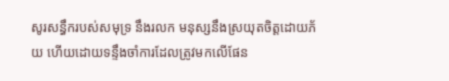សូរសន្ធឹករបស់សមុទ្រ នឹងរលក មនុស្សនឹងស្រយុតចិត្តដោយភ័យ ហើយដោយទន្ទឹងចាំការដែលត្រូវមកលើផែន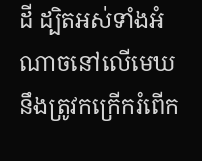ដី ដ្បិតអស់ទាំងអំណាចនៅលើមេឃ នឹងត្រូវកក្រើករំពើក